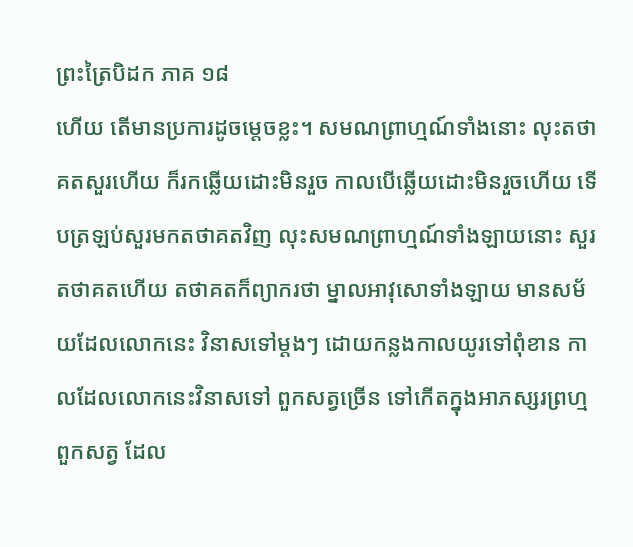ព្រះត្រៃបិដក ភាគ ១៨
ហើយ តើមានប្រការដូចម្តេចខ្លះ។ សមណព្រាហ្មណ៍ទាំងនោះ លុះតថាគតសួរហើយ ក៏រកឆ្លើយដោះមិនរួច កាលបើឆ្លើយដោះមិនរួចហើយ ទើបត្រឡប់សួរមកតថាគតវិញ លុះសមណព្រាហ្មណ៍ទាំងឡាយនោះ សួរតថាគតហើយ តថាគតក៏ព្យាករថា ម្នាលអាវុសោទាំងឡាយ មានសម័យដែលលោកនេះ វិនាសទៅម្តងៗ ដោយកន្លងកាលយូរទៅពុំខាន កាលដែលលោកនេះវិនាសទៅ ពួកសត្វច្រើន ទៅកើតក្នុងអាភស្សរព្រហ្ម ពួកសត្វ ដែល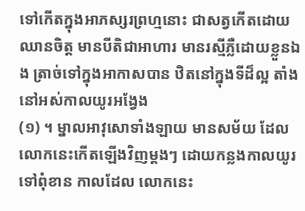ទៅកើតក្នុងអាភស្សរព្រហ្មនោះ ជាសត្វកើតដោយឈានចិត្ត មានបីតិជាអាហារ មានរស្មីភ្លឺដោយខ្លួនឯង ត្រាច់ទៅក្នុងអាកាសបាន ឋិតនៅក្នុងទីដ៏ល្អ តាំងនៅអស់កាលយូរអង្វែង
(១) ។ ម្នាលអាវុសោទាំងឡាយ មានសម័យ ដែលលោកនេះកើតឡើងវិញម្តងៗ ដោយកន្លងកាលយូរទៅពុំខាន កាលដែល លោកនេះ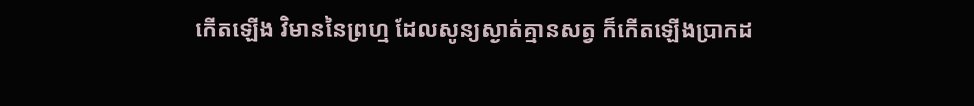កើតឡើង វិមាននៃព្រហ្ម ដែលសូន្យស្ងាត់គ្មានសត្វ ក៏កើតឡើងប្រាកដ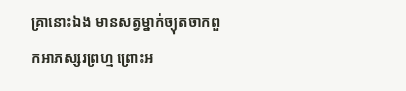គ្រានោះឯង មានសត្វម្នាក់ច្យុតចាកពួកអាភស្សរព្រហ្ម ព្រោះអ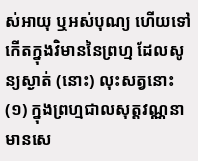ស់អាយុ ឬអស់បុណ្យ ហើយទៅកើតក្នុងវិមាននៃព្រហ្ម ដែលសូន្យស្ងាត់ (នោះ) លុះសត្វនោះ
(១) ក្នុងព្រហ្មជាលសុត្តវណ្ណនា មានសេ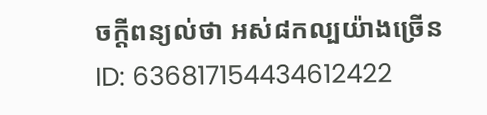ចក្តីពន្យល់ថា អស់៨កល្បយ៉ាងច្រើន
ID: 636817154434612422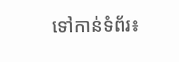ទៅកាន់ទំព័រ៖